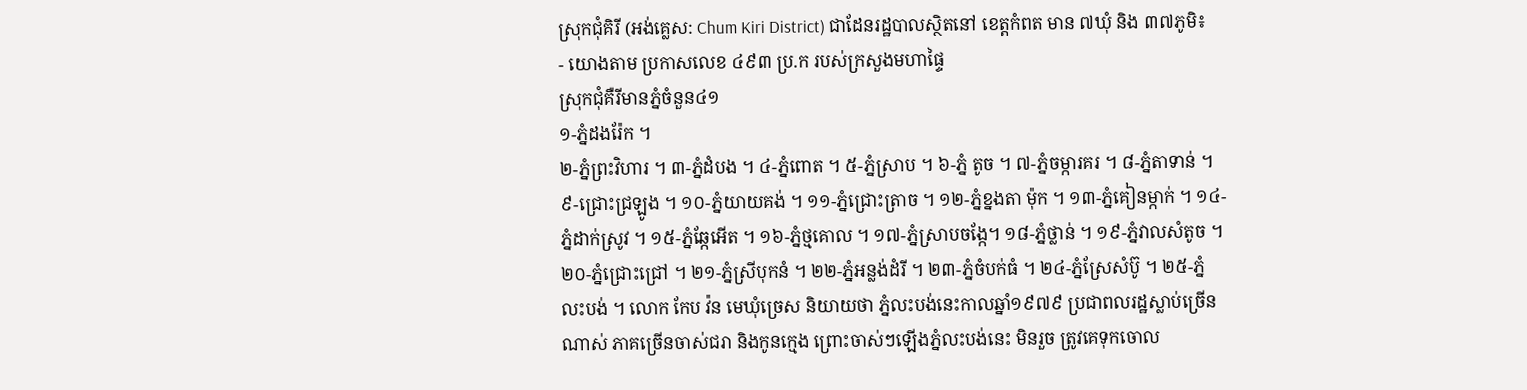ស្រុកជុំគិរី (អង់គ្លេស: Chum Kiri District) ជាដែនរដ្ឋបាលស្ថិតនៅ ខេត្តកំពត មាន ៧ឃុំ និង ៣៧ភូមិ៖
- យោងតាម ប្រកាសលេខ ៤៩៣ ប្រ.ក របស់ក្រសួងមហាផ្ទៃ
ស្រុកជុំគឺរីមានភ្នំចំនួន៤១
១-ភ្នំដងរ៉ែក ។
២-ភ្នំព្រះវិហារ ។ ៣-ភ្នំដំបង ។ ៤-ភ្នំពោត ។ ៥-ភ្នំស្រាប ។ ៦-ភ្នំ តូច ។ ៧-ភ្នំចម្ការគរ ។ ៨-ភ្នំតាទាន់ ។ ៩-ជ្រោះជ្រឡូង ។ ១០-ភ្នំយាយគង់ ។ ១១-ភ្នំជ្រោះត្រាច ។ ១២-ភ្នំខ្នងតា ម៉ុក ។ ១៣-ភ្នំគៀនម្កាក់ ។ ១៤-ភ្នំដាក់ស្រូវ ។ ១៥-ភ្នំឆ្កែអើត ។ ១៦-ភ្នំថ្មគោល ។ ១៧-ភ្នំស្រាបចង្កែ។ ១៨-ភ្នំថ្លាន់ ។ ១៩-ភ្នំវាលសំតូច ។ ២០-ភ្នំជ្រោះជ្រៅ ។ ២១-ភ្នំស្រីបុកនំ ។ ២២-ភ្នំអន្លង់ដំរី ។ ២៣-ភ្នំចំបក់ធំ ។ ២៤-ភ្នំស្រែសំប៊ូ ។ ២៥-ភ្នំលះបង់ ។ លោក កែប វ៉ន មេឃុំច្រេស និយាយថា ភ្នំលះបង់នេះកាលឆ្នាំ១៩៧៩ ប្រជាពលរដ្ឋស្លាប់ច្រើនណាស់ ភាគច្រើនចាស់ជរា និងកូនក្មេង ព្រោះចាស់ៗឡើងភ្នំលះបង់នេះ មិនរួច ត្រូវគេទុកចោល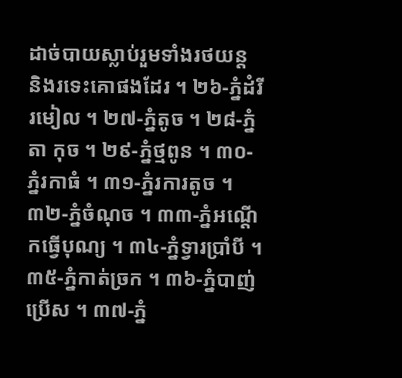ដាច់បាយស្លាប់រួមទាំងរថយន្ត និងរទេះគោផងដែរ ។ ២៦-ភ្នំដំរីរមៀល ។ ២៧-ភ្នំតូច ។ ២៨-ភ្នំតា កុច ។ ២៩-ភ្នំថ្មពូន ។ ៣០-ភ្នំរកាធំ ។ ៣១-ភ្នំរការតូច ។ ៣២-ភ្នំចំណុច ។ ៣៣-ភ្នំអណ្ដើកធ្វើបុណ្យ ។ ៣៤-ភ្នំទ្វារប្រាំបី ។ ៣៥-ភ្នំកាត់ច្រក ។ ៣៦-ភ្នំបាញ់ប្រើស ។ ៣៧-ភ្នំ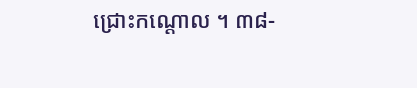ជ្រោះកណ្ដោល ។ ៣៨-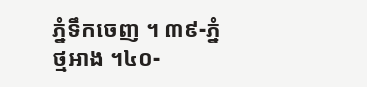ភ្នំទឹកចេញ ។ ៣៩-ភ្នំថ្មអាង ។៤០-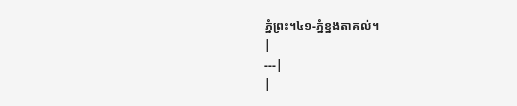ភ្នំព្រះ។៤១-ភ្នំខ្នងតាគល់។
|
---|
|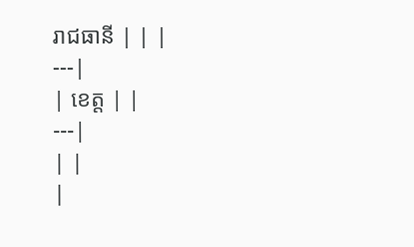រាជធានី | | |
---|
| ខេត្ត | |
---|
| |
|